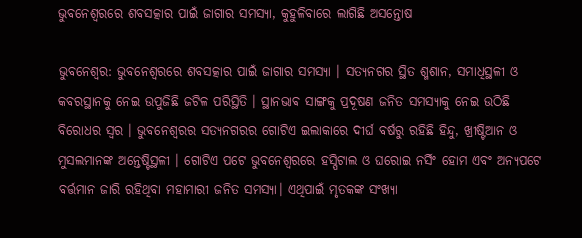ଭୁବନେଶ୍ୱରରେ ଶବସତ୍କାର ପାଇଁ ଜାଗାର ସମସ୍ୟା, କୁହୁଳିବାରେ ଲାଗିଛି ଅସନ୍ତୋଷ

ଭୁବନେଶ୍ୱର: ଭୁବନେଶ୍ୱରରେ ଶବସତ୍କାର ପାଇଁ ଜାଗାର ସମସ୍ୟା । ସତ୍ୟନଗର ସ୍ଥିତ ଶ୍ମଶାନ, ସମାଧିସ୍ଥଳୀ ଓ କବରସ୍ଥାନକୁ ନେଇ ଉପୁଜିଛି ଜଟିଳ ପରିସ୍ଥିତି । ସ୍ଥାନଭାଵ ସାଙ୍ଗକୁ ପ୍ରଦୂଷଣ ଜନିତ ସମସ୍ୟାକୁ ନେଇ ଉଠିଛି ବିରୋଧର ସ୍ୱର । ଭୁବନେଶ୍ୱରର ସତ୍ୟନଗରର ଗୋଟିଏ ଇଲାକାରେ ଦୀର୍ଘ ବର୍ଷରୁ ରହିଛି ହିନ୍ଦୁ, ଖ୍ରୀଷ୍ଟିଆନ ଓ ମୁସଲମାନଙ୍କ ଅନ୍ତେଷ୍ଟିସ୍ଥଳୀ । ଗୋଟିଏ ପଟେ ଭୁବନେଶ୍ୱରରେ ହସ୍ପିଟାଲ ଓ ଘରୋଇ ନର୍ସିଂ ହୋମ ଏବଂ ଅନ୍ୟପଟେ ବର୍ତ୍ତମାନ ଜାରି ରହିଥିବା ମହାମାରୀ ଜନିତ ସମସ୍ୟା। ଏଥିପାଇଁ ମୃତକଙ୍କ ସଂଖ୍ୟା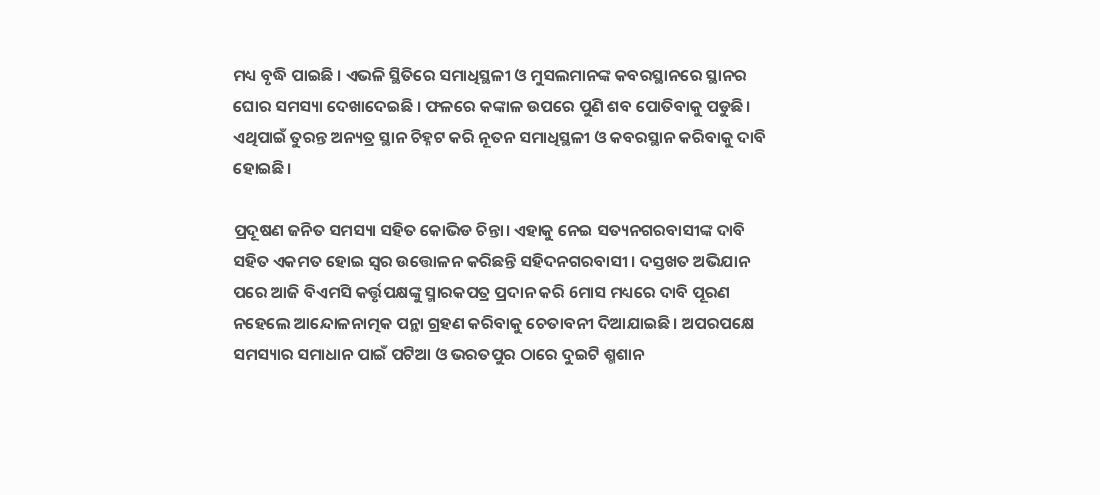ମଧ୍ୟ ବୃଦ୍ଧି ପାଇଛି । ଏଭଳି ସ୍ଥିତିରେ ସମାଧିସ୍ଥଳୀ ଓ ମୁସଲମାନଙ୍କ କବରସ୍ଥାନରେ ସ୍ଥାନର ଘୋର ସମସ୍ୟା ଦେଖାଦେଇଛି । ଫଳରେ କଙ୍କାଳ ଉପରେ ପୁଣି ଶବ ପୋତିବାକୁ ପଡୁଛି। ଏଥିପାଇଁ ତୁରନ୍ତ ଅନ୍ୟତ୍ର ସ୍ଥାନ ଚିହ୍ନଟ କରି ନୂତନ ସମାଧିସ୍ଥଳୀ ଓ କବରସ୍ଥାନ କରିବାକୁ ଦାବି ହୋଇଛି।

ପ୍ରଦୂଷଣ ଜନିତ ସମସ୍ୟା ସହିତ କୋଭିଡ ଚିନ୍ତା। ଏହାକୁ ନେଇ ସତ୍ୟନଗରବାସୀଙ୍କ ଦାବି ସହିତ ଏକମତ ହୋଇ ସ୍ୱର ଉତ୍ତୋଳନ କରିଛନ୍ତି ସହିଦନଗରବାସୀ । ଦସ୍ତଖତ ଅଭିଯାନ ପରେ ଆଜି ବିଏମସି କର୍ତ୍ତୃପକ୍ଷଙ୍କୁ ସ୍ମାରକପତ୍ର ପ୍ରଦାନ କରି 6ମାସ ମଧ୍ୟରେ ଦାବି ପୂରଣ ନହେଲେ ଆନ୍ଦୋଳନାତ୍ମକ ପନ୍ଥା ଗ୍ରହଣ କରିବାକୁ ଚେତାବନୀ ଦିଆଯାଇଛି । ଅପରପକ୍ଷେ ସମସ୍ୟାର ସମାଧାନ ପାଇଁ ପଟିଆ ଓ ଭରତପୁର ଠାରେ ଦୁଇଟି ଶ୍ମଶାନ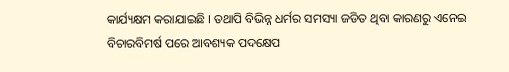କାର୍ଯ୍ୟକ୍ଷମ କରାଯାଇଛି । ତଥାପି ବିଭିନ୍ନ ଧର୍ମର ସମସ୍ୟା ଜଡିତ ଥିବା କାରଣରୁ ଏନେଇ ବିଚାରବିମର୍ଷ ପରେ ଆବଶ୍ୟକ ପଦକ୍ଷେପ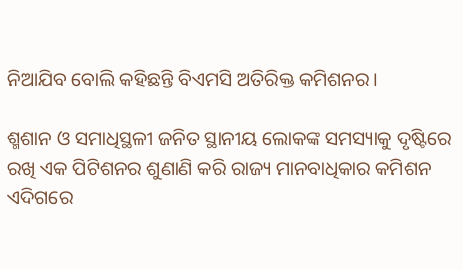ନିଆଯିବ ବୋଲି କହିଛନ୍ତି ବିଏମସି ଅତିରିକ୍ତ କମିଶନର।

ଶ୍ମଶାନ ଓ ସମାଧିସ୍ଥଳୀ ଜନିତ ସ୍ଥାନୀୟ ଲୋକଙ୍କ ସମସ୍ୟାକୁ ଦୃଷ୍ଟିରେ ରଖି ଏକ ପିଟିଶନର ଶୁଣାଣି କରି ରାଜ୍ୟ ମାନବାଧିକାର କମିଶନ ଏଦିଗରେ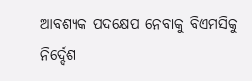ଆବଶ୍ୟକ ପଦକ୍ଷେପ ନେବାକୁ ବିଏମସିକୁ ନିର୍ଦ୍ଦେଶ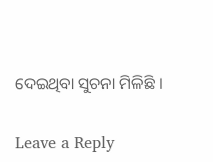ଦେଇଥିବା ସୁଚନା ମିଳିଛି ।

Leave a Reply